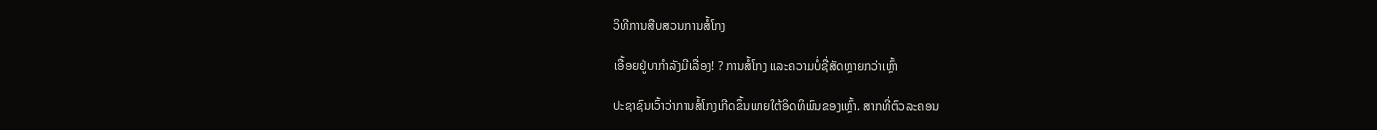ວິທີການສືບສວນການສໍ້ໂກງ

ເອື້ອຍຢູ່ບາກຳລັງມີເລື່ອງ! ? ການສໍ້ໂກງ ແລະຄວາມບໍ່ຊື່ສັດຫຼາຍກວ່າເຫຼົ້າ

ປະຊາຊົນເວົ້າວ່າການສໍ້ໂກງເກີດຂຶ້ນພາຍໃຕ້ອິດທິພົນຂອງເຫຼົ້າ. ສາກທີ່ຕົວລະຄອນ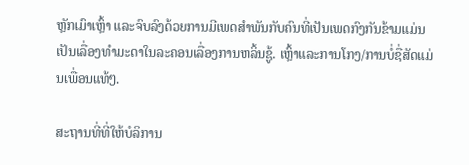ຫຼັກເມົາເຫຼົ້າ ແລະຈົບລົງດ້ວຍການມີເພດສຳພັນກັບຄົນທີ່ເປັນເພດກົງກັນຂ້າມແມ່ນເປັນເລື່ອງທຳມະດາໃນລະຄອນເລື່ອງການຫລິ້ນຊູ້. ເຫຼົ້າແລະການໂກງ/ການບໍ່ຊື່ສັດແມ່ນເພື່ອນແທ້ໆ.

ສະຖານທີ່ທີ່ໃຫ້ບໍລິການ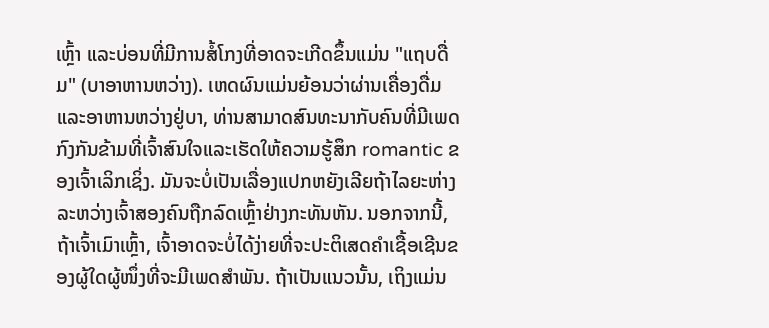ເຫຼົ້າ ແລະບ່ອນທີ່ມີການສໍ້ໂກງທີ່ອາດຈະເກີດຂຶ້ນແມ່ນ "ແຖບດື່ມ" (ບາອາຫານຫວ່າງ). ເຫດຜົນແມ່ນຍ້ອນວ່າຜ່ານເຄື່ອງດື່ມແລະອາຫານຫວ່າງຢູ່ບາ, ທ່ານສາມາດສົນທະນາກັບຄົນທີ່ມີເພດກົງກັນຂ້າມທີ່ເຈົ້າສົນໃຈແລະເຮັດໃຫ້ຄວາມຮູ້ສຶກ romantic ຂອງເຈົ້າເລິກເຊິ່ງ. ມັນຈະບໍ່ເປັນເລື່ອງແປກຫຍັງເລີຍຖ້າໄລຍະຫ່າງລະຫວ່າງເຈົ້າສອງຄົນຖືກລົດເຫຼົ້າຢ່າງກະທັນຫັນ. ນອກຈາກນີ້, ຖ້າເຈົ້າເມົາເຫຼົ້າ, ເຈົ້າອາດຈະບໍ່ໄດ້ງ່າຍທີ່ຈະປະຕິເສດຄຳເຊື້ອເຊີນຂອງຜູ້ໃດຜູ້ໜຶ່ງທີ່ຈະມີເພດສຳພັນ. ຖ້າເປັນແນວນັ້ນ, ເຖິງແມ່ນ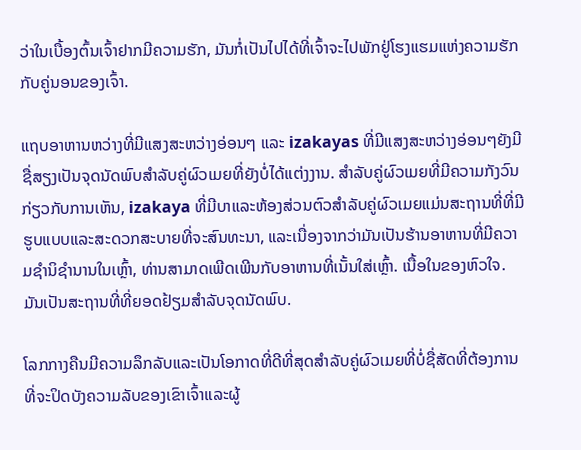ວ່າໃນເບື້ອງຕົ້ນເຈົ້າຢາກມີຄວາມຮັກ, ມັນກໍ່ເປັນໄປໄດ້ທີ່ເຈົ້າຈະໄປພັກຢູ່ໂຮງແຮມແຫ່ງຄວາມຮັກກັບຄູ່ນອນຂອງເຈົ້າ.

ແຖບອາຫານຫວ່າງທີ່ມີແສງສະຫວ່າງອ່ອນໆ ແລະ izakayas ທີ່ມີແສງສະຫວ່າງອ່ອນໆຍັງມີຊື່ສຽງເປັນຈຸດນັດພົບສໍາລັບຄູ່ຜົວເມຍທີ່ຍັງບໍ່ໄດ້ແຕ່ງງານ. ສໍາລັບຄູ່ຜົວເມຍທີ່ມີຄວາມກັງວົນກ່ຽວກັບການເຫັນ, izakaya ທີ່ມີບາແລະຫ້ອງສ່ວນຕົວສໍາລັບຄູ່ຜົວເມຍແມ່ນສະຖານທີ່ທີ່ມີຮູບແບບແລະສະດວກສະບາຍທີ່ຈະສົນທະນາ, ແລະເນື່ອງຈາກວ່າມັນເປັນຮ້ານອາຫານທີ່ມີຄວາມຊໍານິຊໍານານໃນເຫຼົ້າ, ທ່ານສາມາດເພີດເພີນກັບອາຫານທີ່ເນັ້ນໃສ່ເຫຼົ້າ. ເນື້ອໃນຂອງຫົວໃຈ. ມັນເປັນສະຖານທີ່ທີ່ຍອດຢ້ຽມສໍາລັບຈຸດນັດພົບ.

ໂລກກາງຄືນມີຄວາມລຶກລັບແລະເປັນໂອກາດທີ່ດີທີ່ສຸດສໍາລັບຄູ່ຜົວເມຍທີ່ບໍ່ຊື່ສັດທີ່ຕ້ອງການທີ່ຈະປິດບັງຄວາມລັບຂອງເຂົາເຈົ້າແລະຜູ້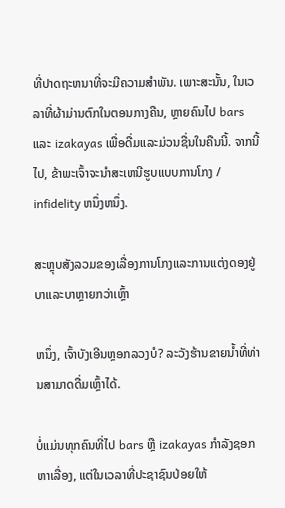ທີ່ປາດຖະຫນາທີ່ຈະມີຄວາມສໍາພັນ. ເພາະສະນັ້ນ, ໃນເວລາທີ່ຜ້າມ່ານຕົກໃນຕອນກາງຄືນ, ຫຼາຍຄົນໄປ bars ແລະ izakayas ເພື່ອດື່ມແລະມ່ວນຊື່ນໃນຄືນນີ້. ຈາກນີ້ໄປ, ຂ້າພະເຈົ້າຈະນໍາສະເຫນີຮູບແບບການໂກງ / infidelity ຫນຶ່ງຫນຶ່ງ.

ສະຫຼຸບສັງລວມຂອງເລື່ອງການໂກງແລະການແຕ່ງດອງຢູ່ບາແລະບາຫຼາຍກວ່າເຫຼົ້າ

ຫນຶ່ງ, ເຈົ້າບັງເອີນຫຼອກລວງບໍ? ລະວັງຮ້ານຂາຍນ້ຳທີ່ທ່ານສາມາດດື່ມເຫຼົ້າໄດ້.

ບໍ່ແມ່ນທຸກຄົນທີ່ໄປ bars ຫຼື izakayas ກໍາລັງຊອກຫາເລື່ອງ, ແຕ່ໃນເວລາທີ່ປະຊາຊົນປ່ອຍໃຫ້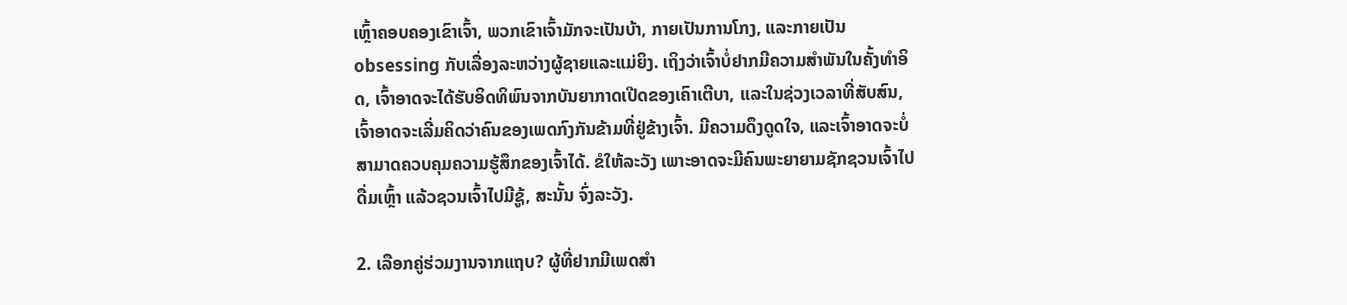ເຫຼົ້າຄອບຄອງເຂົາເຈົ້າ, ພວກເຂົາເຈົ້າມັກຈະເປັນບ້າ, ກາຍເປັນການໂກງ, ແລະກາຍເປັນ obsessing ກັບເລື່ອງລະຫວ່າງຜູ້ຊາຍແລະແມ່ຍິງ. ເຖິງວ່າເຈົ້າບໍ່ຢາກມີຄວາມສໍາພັນໃນຄັ້ງທໍາອິດ, ເຈົ້າອາດຈະໄດ້ຮັບອິດທິພົນຈາກບັນຍາກາດເປີດຂອງເຄົາເຕີບາ, ແລະໃນຊ່ວງເວລາທີ່ສັບສົນ, ເຈົ້າອາດຈະເລີ່ມຄິດວ່າຄົນຂອງເພດກົງກັນຂ້າມທີ່ຢູ່ຂ້າງເຈົ້າ. ມີຄວາມດຶງດູດໃຈ, ແລະເຈົ້າອາດຈະບໍ່ສາມາດຄວບຄຸມຄວາມຮູ້ສຶກຂອງເຈົ້າໄດ້. ຂໍໃຫ້ລະວັງ ເພາະອາດຈະມີຄົນພະຍາຍາມຊັກຊວນເຈົ້າໄປດື່ມເຫຼົ້າ ແລ້ວຊວນເຈົ້າໄປມີຊູ້, ສະນັ້ນ ຈົ່ງລະວັງ.

2. ເລືອກຄູ່ຮ່ວມງານຈາກແຖບ? ຜູ້ທີ່ຢາກມີເພດສຳ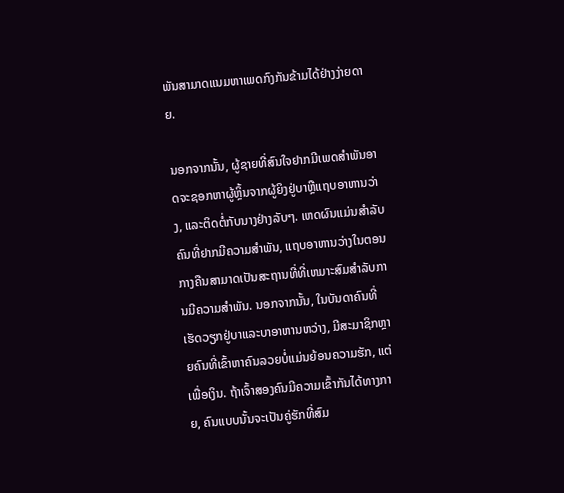ພັນສາມາດແນມຫາເພດກົງກັນຂ້າມໄດ້ຢ່າງງ່າຍດາຍ.

ນອກຈາກນັ້ນ, ຜູ້ຊາຍທີ່ສົນໃຈຢາກມີເພດສໍາພັນອາດຈະຊອກຫາຜູ້ຫຼິ້ນຈາກຜູ້ຍິງຢູ່ບາຫຼືແຖບອາຫານວ່າງ, ແລະຕິດຕໍ່ກັບນາງຢ່າງລັບໆ. ເຫດຜົນແມ່ນສໍາລັບຄົນທີ່ຢາກມີຄວາມສໍາພັນ, ແຖບອາຫານວ່າງໃນຕອນກາງຄືນສາມາດເປັນສະຖານທີ່ທີ່ເຫມາະສົມສໍາລັບການມີຄວາມສໍາພັນ. ນອກຈາກນັ້ນ, ໃນບັນດາຄົນທີ່ເຮັດວຽກຢູ່ບາແລະບາອາຫານຫວ່າງ, ມີສະມາຊິກຫຼາຍຄົນທີ່ເຂົ້າຫາຄົນລວຍບໍ່ແມ່ນຍ້ອນຄວາມຮັກ, ແຕ່ເພື່ອເງິນ. ຖ້າເຈົ້າສອງຄົນມີຄວາມເຂົ້າກັນໄດ້ທາງກາຍ, ຄົນແບບນັ້ນຈະເປັນຄູ່ຮັກທີ່ສົມ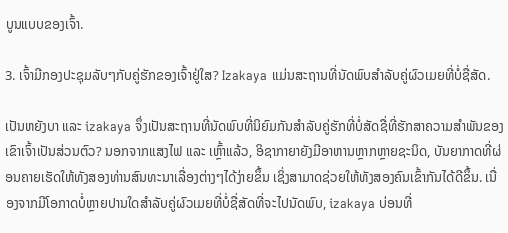ບູນແບບຂອງເຈົ້າ.

3. ເຈົ້າມີກອງປະຊຸມລັບໆກັບຄູ່ຮັກຂອງເຈົ້າຢູ່ໃສ? Izakaya ແມ່ນສະຖານທີ່ນັດພົບສໍາລັບຄູ່ຜົວເມຍທີ່ບໍ່ຊື່ສັດ.

ເປັນຫຍັງບາ ແລະ izakaya ຈຶ່ງເປັນສະຖານທີ່ນັດພົບທີ່ນິຍົມກັນສຳລັບຄູ່ຮັກທີ່ບໍ່ສັດຊື່ທີ່ຮັກສາຄວາມສຳພັນຂອງເຂົາເຈົ້າເປັນສ່ວນຕົວ? ນອກຈາກແສງໄຟ ແລະ ເຫຼົ້າແລ້ວ, ອິຊາກາຍາຍັງມີອາຫານຫຼາກຫຼາຍຊະນິດ, ບັນຍາກາດທີ່ຜ່ອນຄາຍເຮັດໃຫ້ທັງສອງທ່ານສົນທະນາເລື່ອງຕ່າງໆໄດ້ງ່າຍຂຶ້ນ ເຊິ່ງສາມາດຊ່ວຍໃຫ້ທັງສອງຄົນເຂົ້າກັນໄດ້ດີຂຶ້ນ. ເນື່ອງຈາກມີໂອກາດບໍ່ຫຼາຍປານໃດສໍາລັບຄູ່ຜົວເມຍທີ່ບໍ່ຊື່ສັດທີ່ຈະໄປນັດພົບ, izakaya ບ່ອນທີ່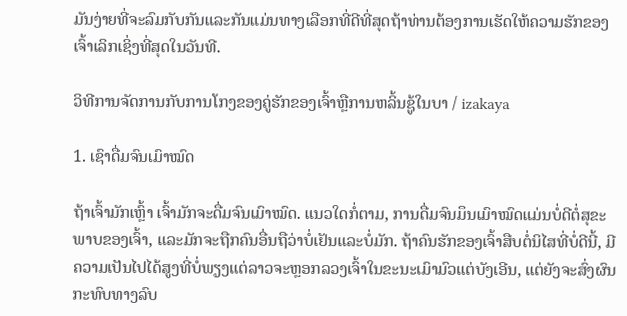ມັນງ່າຍທີ່ຈະລົມກັບກັນແລະກັນແມ່ນທາງເລືອກທີ່ດີທີ່ສຸດຖ້າທ່ານຕ້ອງການເຮັດໃຫ້ຄວາມຮັກຂອງເຈົ້າເລິກເຊິ່ງທີ່ສຸດໃນວັນທີ.

ວິທີການຈັດການກັບການໂກງຂອງຄູ່ຮັກຂອງເຈົ້າຫຼືການຫລິ້ນຊູ້ໃນບາ / izakaya

1. ເຊົາດື່ມຈົນເມົາໝົດ

ຖ້າເຈົ້າມັກເຫຼົ້າ ເຈົ້າມັກຈະດື່ມຈົນເມົາໝົດ. ແນວໃດກໍ່ຕາມ, ການດື່ມຈົນມຶນເມົາໝົດແມ່ນບໍ່ດີຕໍ່ສຸຂະພາບຂອງເຈົ້າ, ແລະມັກຈະຖືກຄົນອື່ນຖືວ່າບໍ່ເຢັນແລະບໍ່ມັກ. ຖ້າຄົນຮັກຂອງເຈົ້າສືບຕໍ່ນິໄສທີ່ບໍ່ດີນີ້, ມີຄວາມເປັນໄປໄດ້ສູງທີ່ບໍ່ພຽງແຕ່ລາວຈະຫຼອກລວງເຈົ້າໃນຂະນະເມົາມົວແຕ່ບັງເອີນ, ແຕ່ຍັງຈະສົ່ງຜົນກະທົບທາງລົບ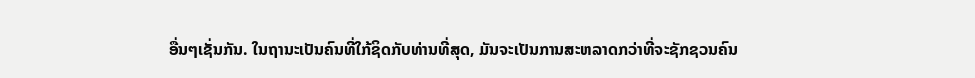ອື່ນໆເຊັ່ນກັນ. ໃນຖານະເປັນຄົນທີ່ໃກ້ຊິດກັບທ່ານທີ່ສຸດ, ມັນຈະເປັນການສະຫລາດກວ່າທີ່ຈະຊັກຊວນຄົນ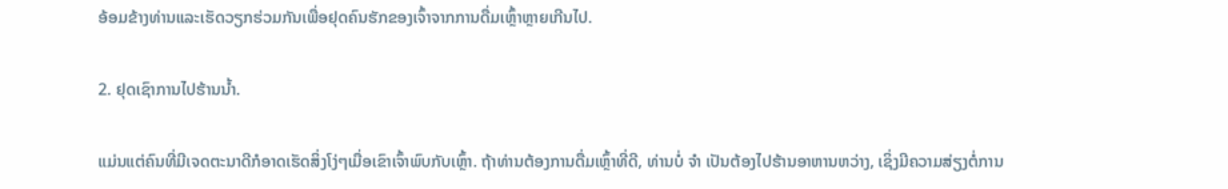ອ້ອມຂ້າງທ່ານແລະເຮັດວຽກຮ່ວມກັນເພື່ອຢຸດຄົນຮັກຂອງເຈົ້າຈາກການດື່ມເຫຼົ້າຫຼາຍເກີນໄປ.

2. ຢຸດເຊົາການໄປຮ້ານນ້ຳ.

ແມ່ນແຕ່ຄົນທີ່ມີເຈດຕະນາດີກໍອາດເຮັດສິ່ງໂງ່ໆເມື່ອເຂົາເຈົ້າພົບກັບເຫຼົ້າ. ຖ້າທ່ານຕ້ອງການດື່ມເຫຼົ້າທີ່ດີ, ທ່ານບໍ່ ຈຳ ເປັນຕ້ອງໄປຮ້ານອາຫານຫວ່າງ, ເຊິ່ງມີຄວາມສ່ຽງຕໍ່ການ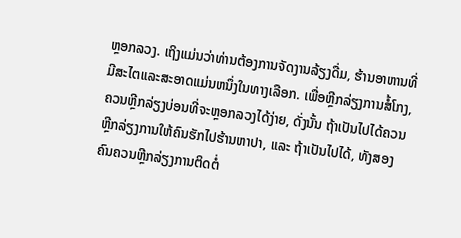ຫຼອກລວງ. ເຖິງແມ່ນວ່າທ່ານຕ້ອງການຈັດງານລ້ຽງດື່ມ, ຮ້ານອາຫານທີ່ມີສະໄຕແລະສະອາດແມ່ນຫນຶ່ງໃນທາງເລືອກ. ເພື່ອຫຼີກລ່ຽງການສໍ້ໂກງ, ຄວນຫຼີກລ່ຽງບ່ອນທີ່ຈະຫຼອກລວງໄດ້ງ່າຍ, ດັ່ງນັ້ນ ຖ້າເປັນໄປໄດ້ຄວນຫຼີກລ່ຽງການໃຫ້ຄົນຮັກໄປຮ້ານຫາປາ, ແລະ ຖ້າເປັນໄປໄດ້, ທັງສອງຄົນຄວນຫຼີກລ່ຽງການຕິດຕໍ່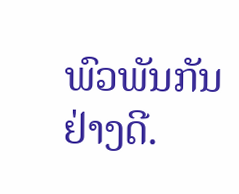ພົວພັນກັນຢ່າງດີ.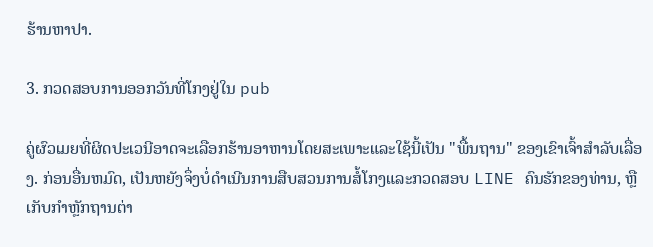ຮ້ານຫາປາ.

3. ກວດສອບການອອກວັນທີ່ໂກງຢູ່ໃນ pub

ຄູ່ຜົວເມຍທີ່ຜິດປະເວນີອາດຈະເລືອກຮ້ານອາຫານໂດຍສະເພາະແລະໃຊ້ນີ້ເປັນ "ພື້ນຖານ" ຂອງເຂົາເຈົ້າສໍາລັບເລື່ອງ. ກ່ອນອື່ນຫມົດ, ເປັນຫຍັງຈຶ່ງບໍ່ດໍາເນີນການສືບສວນການສໍ້ໂກງແລະກວດສອບ LINE ຄົນຮັກຂອງທ່ານ, ຫຼືເກັບກໍາຫຼັກຖານຕ່າ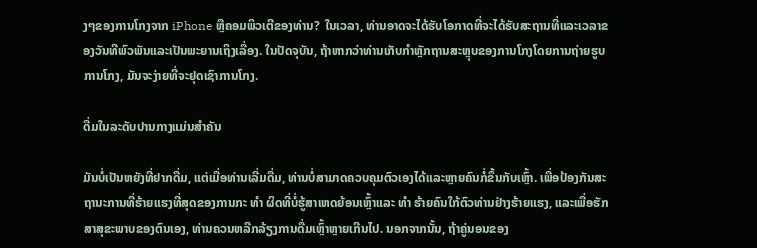ງໆຂອງການໂກງຈາກ iPhone ຫຼືຄອມພິວເຕີຂອງທ່ານ? ໃນເວລາ, ທ່ານອາດຈະໄດ້ຮັບໂອກາດທີ່ຈະໄດ້ຮັບສະຖານທີ່ແລະເວລາຂອງວັນທີພົວພັນແລະເປັນພະຍານເຖິງເລື່ອງ. ໃນປັດຈຸບັນ, ຖ້າຫາກວ່າທ່ານເກັບກໍາຫຼັກຖານສະຫຼຸບຂອງການໂກງໂດຍການຖ່າຍຮູບການໂກງ, ມັນຈະງ່າຍທີ່ຈະຢຸດເຊົາການໂກງ.

ດື່ມໃນລະດັບປານກາງແມ່ນສໍາຄັນ

ມັນບໍ່ເປັນຫຍັງທີ່ຢາກດື່ມ, ແຕ່ເມື່ອທ່ານເລີ່ມດື່ມ, ທ່ານບໍ່ສາມາດຄວບຄຸມຕົວເອງໄດ້ແລະຫຼາຍຄົນກໍ່ຂຶ້ນກັບເຫຼົ້າ. ເພື່ອປ້ອງກັນສະຖານະການທີ່ຮ້າຍແຮງທີ່ສຸດຂອງການກະ ທຳ ຜິດທີ່ບໍ່ຮູ້ສາເຫດຍ້ອນເຫຼົ້າແລະ ທຳ ຮ້າຍຄົນໃກ້ຕົວທ່ານຢ່າງຮ້າຍແຮງ, ແລະເພື່ອຮັກສາສຸຂະພາບຂອງຕົນເອງ, ທ່ານຄວນຫລີກລ້ຽງການດື່ມເຫຼົ້າຫຼາຍເກີນໄປ. ນອກຈາກນັ້ນ, ຖ້າຄູ່ນອນຂອງ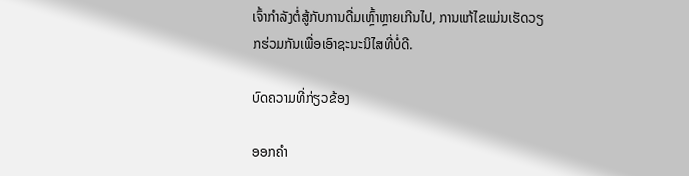ເຈົ້າກໍາລັງຕໍ່ສູ້ກັບການດື່ມເຫຼົ້າຫຼາຍເກີນໄປ, ການແກ້ໄຂແມ່ນເຮັດວຽກຮ່ວມກັນເພື່ອເອົາຊະນະນິໄສທີ່ບໍ່ດີ.

ບົດຄວາມທີ່ກ່ຽວຂ້ອງ

ອອກຄໍາ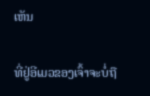ເຫັນ

ທີ່ຢູ່ອີເມວຂອງເຈົ້າຈະບໍ່ຖື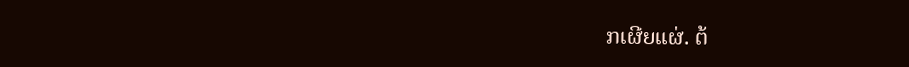ກເຜີຍແຜ່. ຕ້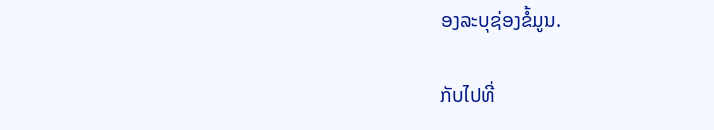ອງລະບຸຊ່ອງຂໍ້ມູນ.

ກັບໄປທີ່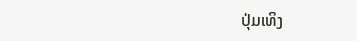ປຸ່ມເທິງ